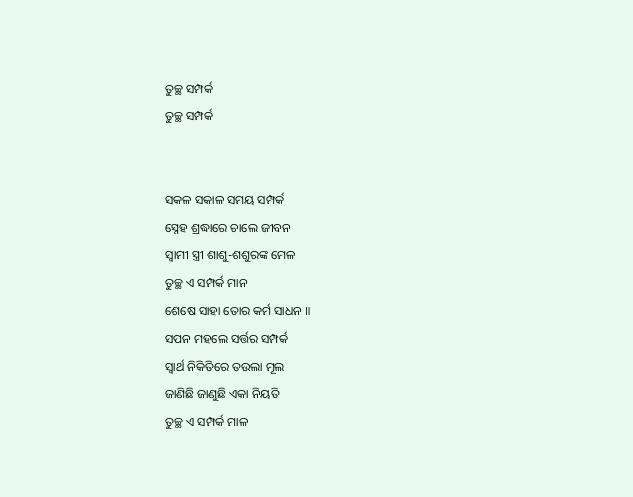ତୁଚ୍ଛ ସମ୍ପର୍କ
ତୁଚ୍ଛ ସମ୍ପର୍କ


ସକଳ ସକାଳ ସମୟ ସମ୍ପର୍କ
ସ୍ନେହ ଶ୍ରଦ୍ଧାରେ ଚାଲେ ଜୀବନ
ସ୍ୱାମୀ ସ୍ତ୍ରୀ ଶାଶୁ-ଶଶୁରଙ୍କ ମେଳ
ତୁଚ୍ଛ ଏ ସମ୍ପର୍କ ମାନ
ଶେଷେ ସାହା ତୋର କର୍ମ ସାଧନ ॥
ସପନ ମହଲେ ସର୍ତ୍ତର ସମ୍ପର୍କ
ସ୍ବାର୍ଥ ନିକିତିରେ ତଉଲା ମୂଲ
ଜାଣିଛି ଜାଣୁଛି ଏକା ନିୟତି
ତୁଚ୍ଛ ଏ ସମ୍ପର୍କ ମାଳ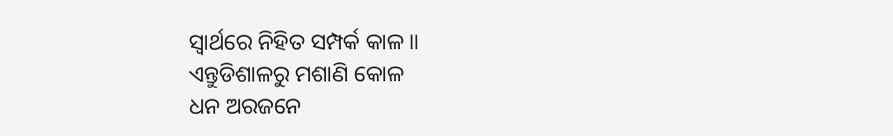ସ୍ୱାର୍ଥରେ ନିହିତ ସମ୍ପର୍କ କାଳ ॥
ଏନ୍ତୁଡିଶାଳରୁ ମଶାଣି କୋଳ
ଧନ ଅରଜନେ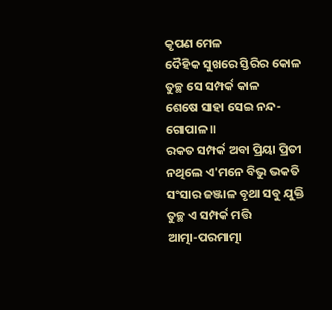କୃପଣ ମେଳ
ଦୈହିକ ସୁଖରେ ସ୍ତିରିର କୋଳ
ତୁଚ୍ଛ ସେ ସମ୍ପର୍କ କାଳ
ଶେଷେ ସାହା ସେଇ ନନ୍ଦ-ଗୋପାଳ ॥
ରକତ ସମ୍ପର୍କ ଅବା ପ୍ରିୟା ପ୍ରିତୀ
ନଥିଲେ ଏ'ମନେ ବିଭୁ ଭକତି
ସଂସାର ଜଞ୍ଜାଳ ବୃଥା ସବୁ ଯୁକ୍ତି
ତୁଚ୍ଛ ଏ ସମ୍ପର୍କ ମତ୍ତି
ଆତ୍ମା-ପରମାତ୍ମା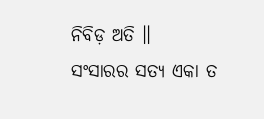ନିବିଡ଼ ଅତି ॥
ସଂସାରର ସତ୍ୟ ଏକା ତ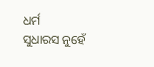ଧର୍ମ
ସୁଧାରସ ନୁହେଁ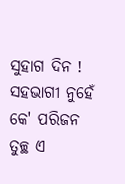ସୁହାଗ ଦିନ !
ସହଭାଗୀ ନୁହେଁ କେ' ପରିଜନ
ତୁଚ୍ଛ ଏ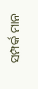ସମ୍ପର୍କ ମାନ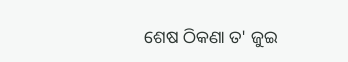ଶେଷ ଠିକଣା ତ' ଜୁଇ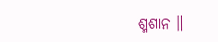ଶ୍ମଶାନ ॥